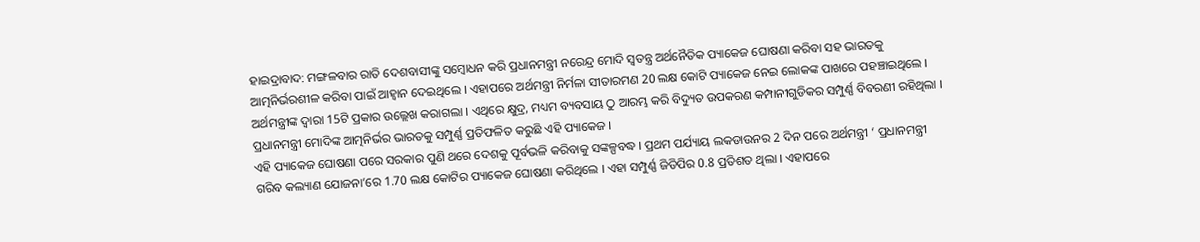ହାଇଦ୍ରାବାଦ: ମଙ୍ଗଳବାର ରାତି ଦେଶବାସୀଙ୍କୁ ସମ୍ବୋଧନ କରି ପ୍ରଧାନମନ୍ତ୍ରୀ ନରେନ୍ଦ୍ର ମୋଦି ସ୍ବତନ୍ତ୍ର ଅର୍ଥନୈତିକ ପ୍ୟାକେଜ ଘୋଷଣା କରିବା ସହ ଭାରତକୁ ଆତ୍ମନିର୍ଭରଶୀଳ କରିବା ପାଇଁ ଆହ୍ବାନ ଦେଇଥିଲେ । ଏହାପରେ ଅର୍ଥମନ୍ତ୍ରୀ ନିର୍ମଳା ସୀତାରମଣ 20 ଲକ୍ଷ କୋଟି ପ୍ୟାକେଜ ନେଇ ଲୋକଙ୍କ ପାଖରେ ପହଞ୍ଚାଇଥିଲେ । ଅର୍ଥମନ୍ତ୍ରୀଙ୍କ ଦ୍ବାରା 15ଟି ପ୍ରକାର ଉଲ୍ଲେଖ କରାଗଲା । ଏଥିରେ କ୍ଷୁଦ୍ର, ମଧ୍ୟମ ବ୍ୟବସାୟ ଠୁ ଆରମ୍ଭ କରି ବିଦ୍ୟୁତ ଉପକରଣ କମ୍ପାନୀଗୁଡିକର ସମ୍ପୁର୍ଣ୍ଣ ବିବରଣୀ ରହିଥିଲା । ପ୍ରଧାନମନ୍ତ୍ରୀ ମୋଦିଙ୍କ ଆତ୍ମନିର୍ଭର ଭାରତକୁ ସମ୍ପୁର୍ଣ୍ଣ ପ୍ରତିଫଳିତ କରୁଛି ଏହି ପ୍ୟାକେଜ ।
ଏହି ପ୍ୟାକେଜ ଘୋଷଣା ପରେ ସରକାର ପୁଣି ଥରେ ଦେଶକୁ ପୂର୍ବଭଳି କରିବାକୁ ସଙ୍କଳ୍ପବଦ୍ଧ । ପ୍ରଥମ ପର୍ଯ୍ୟାୟ ଲକଡାଉନର 2 ଦିନ ପରେ ଅର୍ଥମନ୍ତ୍ରୀ ‘ ପ୍ରଧାନମନ୍ତ୍ରୀ ଗରିବ କଲ୍ୟାଣ ଯୋଜନା’ରେ 1.70 ଲକ୍ଷ କୋଟିର ପ୍ୟାକେଜ ଘୋଷଣା କରିଥିଲେ । ଏହା ସମ୍ପୁର୍ଣ୍ଣ ଜିଡିପିର 0.8 ପ୍ରତିଶତ ଥିଲା । ଏହାପରେ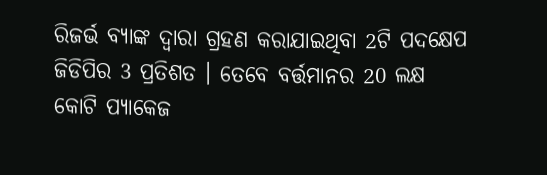ରିଜର୍ଭ ବ୍ୟାଙ୍କ ଦ୍ବାରା ଗ୍ରହଣ କରାଯାଇଥିବା 2ଟି ପଦକ୍ଷେପ ଜିଡିପିର 3 ପ୍ରତିଶତ । ତେବେ ବର୍ତ୍ତମାନର 20 ଲକ୍ଷ କୋଟି ପ୍ୟାକେଜ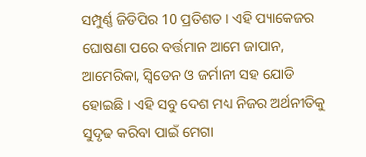ସମ୍ପୁର୍ଣ୍ଣ ଜିଡିପିର 10 ପ୍ରତିଶତ । ଏହି ପ୍ୟାକେଜର ଘୋଷଣା ପରେ ବର୍ତ୍ତମାନ ଆମେ ଜାପାନ, ଆମେରିକା, ସ୍ବିଡେନ ଓ ଜର୍ମାନୀ ସହ ଯୋଡି ହୋଇଛି । ଏହି ସବୁ ଦେଶ ମଧ୍ୟ ନିଜର ଅର୍ଥନୀତିକୁ ସୁଦୃଢ କରିବା ପାଇଁ ମେଗା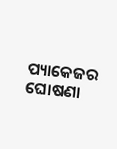ପ୍ୟାକେଜର ଘୋଷଣା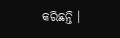କରିଛନ୍ତି ।